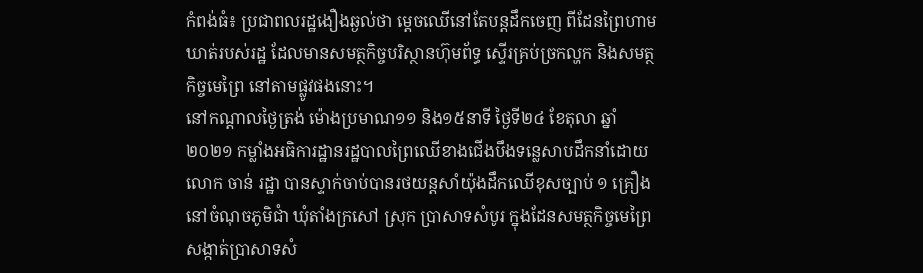កំពង់ធំ៖ ប្រជាពលរដ្ឋងឿងឆ្ងល់ថា ម្ដេចឈើនៅតែបន្តដឹកចេញ ពីដែនព្រៃហាមឃាត់របស់រដ្ឋ ដែលមានសមត្ថកិច្ចបរិស្ថានហ៊ុមព័ទ្ធ ស្ទើរគ្រប់ច្រកល្ហក និងសមត្ថកិច្ចមេព្រៃ នៅតាមផ្លូវផងនោះ។
នៅកណ្ដាលថ្ងៃត្រង់ ម៉ោងប្រមាណ១១ និង១៥នាទី ថ្ងៃទី២៤ ខែតុលា ឆ្នាំ២០២១ កម្លាំងអធិការដ្ឋានរដ្ឋបាលព្រៃឈើខាងជើងបឹងទន្លេសាបដឹកនាំដោយលោក ចាន់ រដ្ឋា បានស្ទាក់ចាប់បានរថយន្តសាំយ៉ុងដឹកឈើខុសច្បាប់ ១ គ្រឿង នៅចំណុចភូមិជាំ ឃុំតាំងក្រសៅ ស្រុក បា្រសាទសំបូរ ក្នុងដែនសមត្ថកិច្ចមេព្រៃ សង្កាត់ប្រាសាទសំ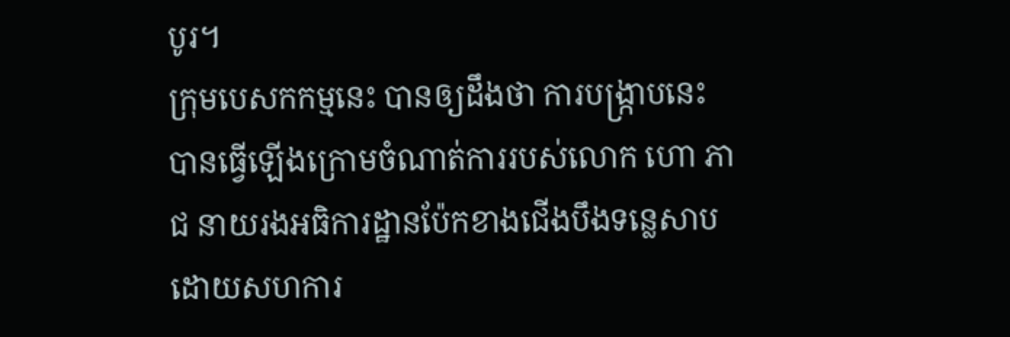បូរ។
ក្រុមបេសកកម្មនេះ បានឲ្យដឹងថា ការបង្ក្រាបនេះ បានធ្វើឡើងក្រោមចំណាត់ការរបស់លោក ហោ ភាជ នាយរងអធិការដ្ឋានប៉ែកខាងជើងបឹងទន្លេសាប ដោយសហការ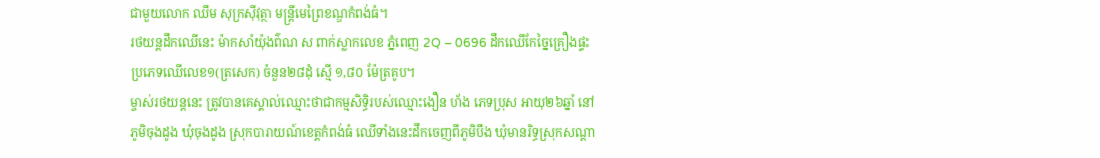ជាមួយលោក ឈឹម សុក្រស៊ីវុត្ថា មន្រ្តីមេព្រៃខណ្ឌកំពង់ធំ។
រថយន្តដឹកឈើនេះ ម៉ាកសាំយ៉ុងព៌ណ ស ពាក់ស្លាកលេខ ភ្នំពេញ 2Q – 0696 ដឹកឈើកែច្នៃគ្រឿងផ្ទះ ប្រភេទឈើលេខ១(ត្រសេក) ចំនួន២៨ដុំ ស្មើ ១,៨០ ម៉ែត្រគូប។
ម្ចាស់រថយន្តនេះ ត្រូវបានគេស្គាល់ឈ្មោះថាជាកម្មសិទ្ធិរបស់ឈ្មោះងឿន ហ័ង ភេទប្រុស អាយុ២៦ឆ្នាំ នៅភូមិចុងដូង ឃុំចុងដូង ស្រុកបារាយណ៍ខេត្តកំពង់ធំ ឈើទាំងនេះដឹកចេញពីភូមិបឹង ឃុំមានរិទ្ធស្រុកសណ្ដា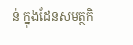ន់ ក្នុងដែនសមត្ថកិ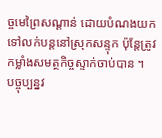ច្ចមេព្រៃសណ្ដាន់ ដោយបំណងយកទៅលក់បន្តនៅស្រុកសន្ទុក ប៉ុន្តែត្រូវកម្លាំងសមត្ថកិច្ចស្ទាក់ចាប់បាន ។
បច្ចុប្បន្នវ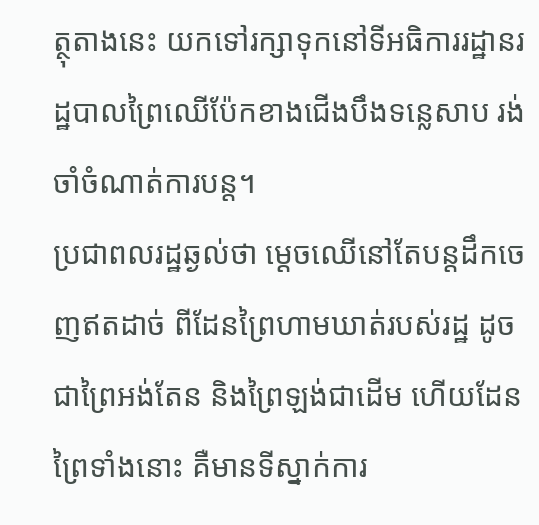ត្ថុតាងនេះ យកទៅរក្សាទុកនៅទីអធិការរដ្ឋានរដ្ឋបាលព្រៃឈើប៉ែកខាងជើងបឹងទន្លេសាប រង់ចាំចំណាត់ការបន្ត។
ប្រជាពលរដ្ឋឆ្ងល់ថា ម្ដេចឈើនៅតែបន្តដឹកចេញឥតដាច់ ពីដែនព្រៃហាមឃាត់របស់រដ្ឋ ដូចជាព្រៃអង់តែន និងព្រៃឡង់ជាដើម ហើយដែនព្រៃទាំងនោះ គឺមានទីស្នាក់ការ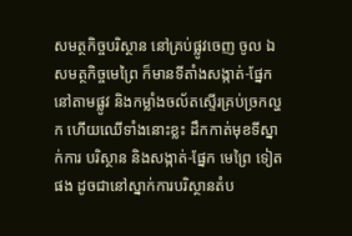សមត្ថកិច្ចបរិស្ថាន នៅគ្រប់ផ្លូវចេញ ចូល ឯសមត្ថកិច្ចមេព្រៃ ក៏មានទីតាំងសង្កាត់-ផ្នែក នៅតាមផ្លូវ និងកម្លាំងចល័តស្ទើរគ្រប់ច្រកល្ហក ហើយឈើទាំងនោះខ្លះ ដឹកកាត់មុខទីស្នាក់ការ បរិស្ថាន និងសង្កាត់-ផ្នែក មេព្រៃ ទៀតផង ដូចជានៅស្នាក់ការបរិស្ថានតំប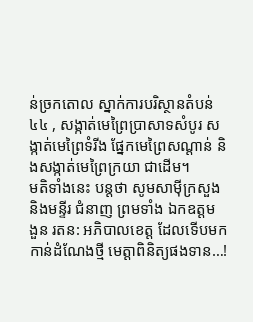ន់ច្រកតោល ស្នាក់ការបរិស្ថានតំបន់៤៤ , សង្កាត់មេព្រៃប្រាសាទសំបូរ សង្កាត់មេព្រៃទំរីង ផ្នែកមេព្រៃសណ្ដាន់ និងសង្កាត់មេព្រៃក្រយា ជាដើម។
មតិទាំងនេះ បន្តថា សូមសាម៉ីក្រសួង និងមន្ទីរ ជំនាញ ព្រមទាំង ឯកឧត្តម ងួន រតន: អភិបាលខេត្ត ដែលទើបមកកាន់ដំណែងថ្មី មេត្តាពិនិត្យផងទាន…!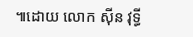៕ដោយ លោក ស៊ីន វុទ្ធី